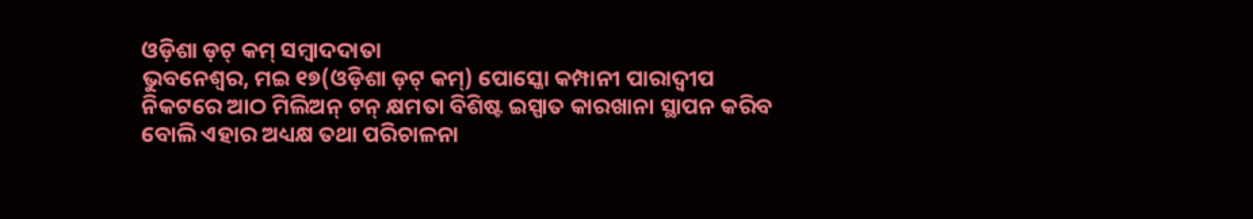ଓଡ଼ିଶା ଡ଼ଟ୍ କମ୍ ସମ୍ବାଦଦାତା
ଭୁବନେଶ୍ୱର, ମଇ ୧୭(ଓଡ଼ିଶା ଡ଼ଟ୍ କମ୍) ପୋସ୍କୋ କମ୍ପାନୀ ପାରାଦ୍ଵୀପ ନିକଟରେ ଆଠ ମିଲିଅନ୍ ଟନ୍ କ୍ଷମତା ବିଶିଷ୍ଟ ଇସ୍ପାତ କାରଖାନା ସ୍ଥାପନ କରିବ ବୋଲି ଏହାର ଅଧ୍ୟକ୍ଷ ତଥା ପରିଚାଳନା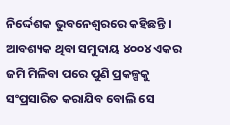ନିର୍ଦ୍ଦେଶକ ଭୁବନେଶ୍ୱରରେ କହିଛନ୍ତି ।
ଆବଶ୍ୟକ ଥିବା ସମୁଦାୟ ୪୦୦୪ ଏକର ଜମି ମିଳିବା ପରେ ପୁଣି ପ୍ରକଳ୍ପକୁ ସଂପ୍ରସାରିତ କରାଯିବ ବୋଲି ସେ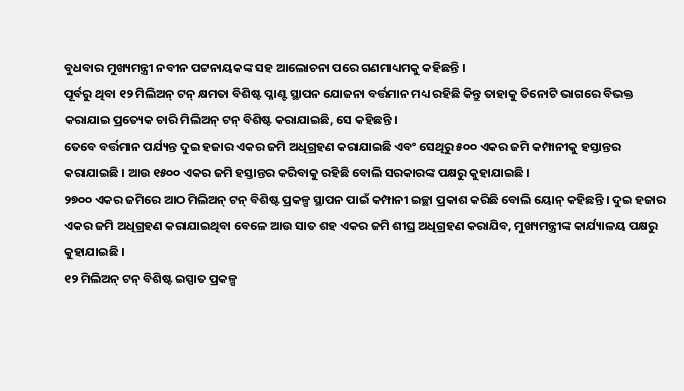ବୁଧବାର ମୁଖ୍ୟମନ୍ତ୍ରୀ ନବୀନ ପଟ୍ଟନାୟକଙ୍କ ସହ ଆଲୋଚନା ପରେ ଗଣମାଧ୍ୟମକୁ କହିଛନ୍ତି ।
ପୂର୍ବରୁ ଥିବା ୧୨ ମିଲିଅନ୍ ଟନ୍ କ୍ଷମତା ବିଶିଷ୍ଟ ପ୍ଳାଣ୍ଟ ସ୍ଥାପନ ଯୋଜନା ବର୍ତ୍ତମାନ ମଧ୍ୟ ରହିଛି କିନ୍ତୁ ତାହାକୁ ତିନୋଟି ଭାଗରେ ବିଭକ୍ତ କରାଯାଇ ପ୍ରତ୍ୟେକ ଚାରି ମିଲିଅନ୍ ଟନ୍ ବିଶିଷ୍ଟ କରାଯାଇଛି, ସେ କହିଛନ୍ତି ।
ତେବେ ବର୍ତ୍ତମାନ ପର୍ଯ୍ୟନ୍ତ ଦୁଇ ହଜାର ଏକର ଜମି ଅଧିଗ୍ରହଣ କରାଯାଇଛି ଏବଂ ସେଥିରୁ ୫୦୦ ଏକର ଜମି କମ୍ପାନୀକୁ ହସ୍ତାନ୍ତର କରାଯାଇଛି । ଆଉ ୧୫୦୦ ଏକର ଜମି ହସ୍ତାନ୍ତର କରିବାକୁ ରହିଛି ବୋଲି ସରକାରଙ୍କ ପକ୍ଷରୁ କୁହାଯାଇଛି ।
୨୭୦୦ ଏକର ଜମିରେ ଆଠ ମିଲିଅନ୍ ଟନ୍ ବିଶିଷ୍ଟ ପ୍ରକଳ୍ପ ସ୍ଥାପନ ପାଇଁ କମ୍ପାନୀ ଇଚ୍ଛା ପ୍ରକାଶ କରିଛି ବୋଲି ୟୋନ୍ କହିଛନ୍ତି । ଦୁଇ ହଜାର ଏକର ଜମି ଅଧିଗ୍ରହଣ କରାଯାଇଥିବା ବେଳେ ଆଉ ସାତ ଶହ ଏକର ଜମି ଶୀଘ୍ର ଅଧିଗ୍ରହଣ କରାଯିବ, ମୁଖ୍ୟମନ୍ତ୍ରୀଙ୍କ କାର୍ଯ୍ୟାଳୟ ପକ୍ଷରୁ କୁହାଯାଇଛି ।
୧୨ ମିଲିଅନ୍ ଟନ୍ ବିଶିଷ୍ଟ ଇସ୍ପାତ ପ୍ରକଳ୍ପ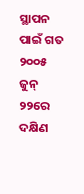ସ୍ଥାପନ ପାଇଁ ଗତ ୨୦୦୫ ଜୁନ୍ ୨୨ରେ ଦକ୍ଷିଣ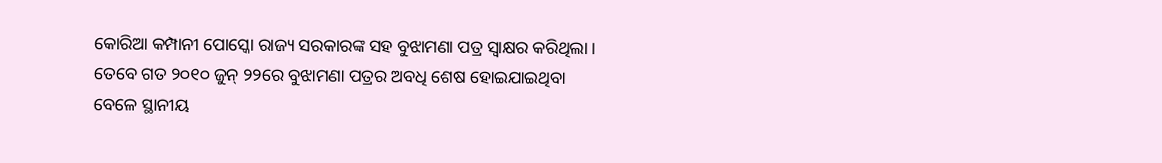କୋରିଆ କମ୍ପାନୀ ପୋସ୍କୋ ରାଜ୍ୟ ସରକାରଙ୍କ ସହ ବୁଝାମଣା ପତ୍ର ସ୍ୱାକ୍ଷର କରିଥିଲା ।
ତେବେ ଗତ ୨୦୧୦ ଜୁନ୍ ୨୨ରେ ବୁଝାମଣା ପତ୍ରର ଅବଧି ଶେଷ ହୋଇଯାଇଥିବା ବେଳେ ସ୍ଥାନୀୟ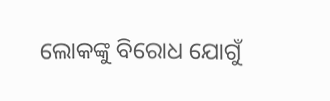ଲୋକଙ୍କୁ ବିରୋଧ ଯୋଗୁଁ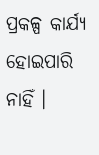ପ୍ରକଳ୍ପ କାର୍ଯ୍ୟ ହୋଇପାରି ନାହିଁ ।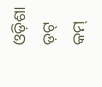ଓଡ଼ିଶା ଡ଼ଟ୍ କମ୍